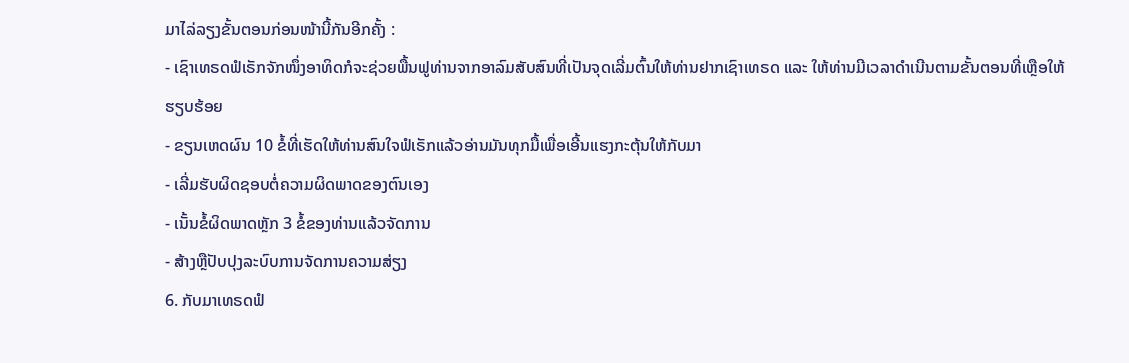ມາໄລ່ລຽງຂັ້ນຕອນກ່ອນໜ້ານີ້ກັນອີກຄັ້ງ :
- ເຊົາເທຣດຟໍເຣັກຈັກໜຶ່ງອາທິດກໍຈະຊ່ວຍພື້ນຟູທ່ານຈາກອາລົມສັບສົນທີ່ເປັນຈຸດເລີ່ມຕົ້ນໃຫ້ທ່ານຢາກເຊົາເທຣດ ແລະ ໃຫ້ທ່ານມີເວລາດຳເນີນຕາມຂັ້ນຕອນທີ່ເຫຼືອໃຫ້ຮຽບຮ້ອຍ
- ຂຽນເຫດຜົນ 10 ຂໍ້ທີ່ເຮັດໃຫ້ທ່ານສົນໃຈຟໍເຣັກແລ້ວອ່ານມັນທຸກມື້ເພື່ອເອີ້ນແຮງກະຕຸ້ນໃຫ້ກັບມາ
- ເລີ່ມຮັບຜິດຊອບຕໍ່ຄວາມຜິດພາດຂອງຕົນເອງ
- ເນັ້ນຂໍ້ຜິດພາດຫຼັກ 3 ຂໍ້ຂອງທ່ານແລ້ວຈັດການ
- ສ້າງຫຼືປັບປຸງລະບົບການຈັດການຄວາມສ່ຽງ
6. ກັບມາເທຣດຟໍ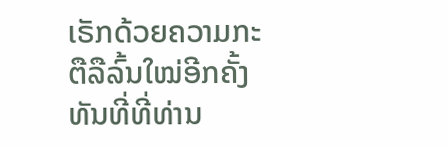ເຣັກດ້ວຍຄວາມກະຕືລືລົ້ນໃໝ່ອີກຄັ້ງ
ທັນທີ່ທີ່ທ່ານ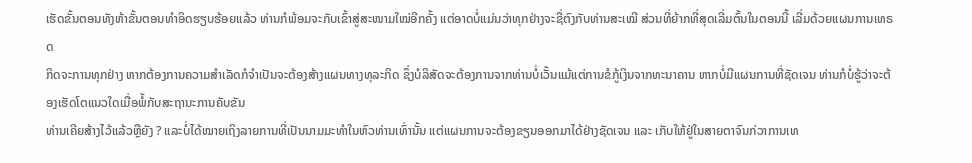ເຮັດຂັ້ນຕອນທັງຫ້າຂັ້ນຕອນທໍາອິດຮຽບຮ້ອຍແລ້ວ ທ່ານກໍພ້ອມຈະກັບເຂົ້າສູ່ສະໜາມໃໝ່ອີກຄັ້ງ ແຕ່ອາດບໍ່ແມ່ນວ່າທຸກຢ່າງຈະຊື່ຕົງກັບທ່ານສະເໝີ ສ່ວນທີ່ຍ້າກທີ່ສຸດເລີ່ມຕົ້ນໃນຕອນນີ້ ເລີ່ມດ້ວຍແຜນການເທຣດ
ກິດຈະການທຸກຢ່າງ ຫາກຕ້ອງການຄວາມສຳເລັດກໍຈຳເປັນຈະຕ້ອງສ້າງແຜນທາງທຸລະກິດ ຊຶ່ງບໍລິສັດຈະຕ້ອງການຈາກທ່ານບໍ່ເວັ້ນແມ້ແຕ່ການຂໍກູ້ເງິນຈາກທະນາຄານ ຫາກບໍ່ມີແຜນການທີ່ຊັດເຈນ ທ່ານກໍບໍ່ຮູ້ວ່າຈະຕ້ອງເຮັດໂຕແນວໃດເມື່ອພໍ້ກັບສະຖານະການຄັບຂັນ
ທ່ານເຄີຍສ້າງໄວ້ແລ້ວຫຼືຍັງ ? ແລະບໍ່ໄດ້ໝາຍເຖິງລາຍການທີ່ເປັນນາມມະທຳໃນຫົວທ່ານເທົ່ານັ້ນ ແຕ່ແຜນການຈະຕ້ອງຂຽນອອກມາໄດ້ຢ່າງຊັດເຈນ ແລະ ເກັບໃຫ້ຢູ່ໃນສາຍຕາຈົນກ່ວາການເທ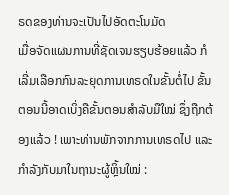ຣດຂອງທ່ານຈະເປັນໄປອັດຕະໂນມັດ
ເມື່ອຈັດແຜນການທີ່ຊັດເຈນຮຽບຮ້ອຍແລ້ວ ກໍເລີ່ມເລືອກກົນລະຍຸດການເທຣດໃນຂັ້ນຕໍ່ໄປ ຂັ້ນຕອນນີ້ອາດເບິ່ງຄືຂັ້ນຕອນສຳລັບມືໃໝ່ ຊຶ່ງຖືກຕ້ອງແລ້ວ ! ເພາະທ່ານພັກຈາກການເທຣດໄປ ແລະ ກຳລັງກັບມາໃນຖານະຜູ້ຫຼິ້ນໃໝ່ :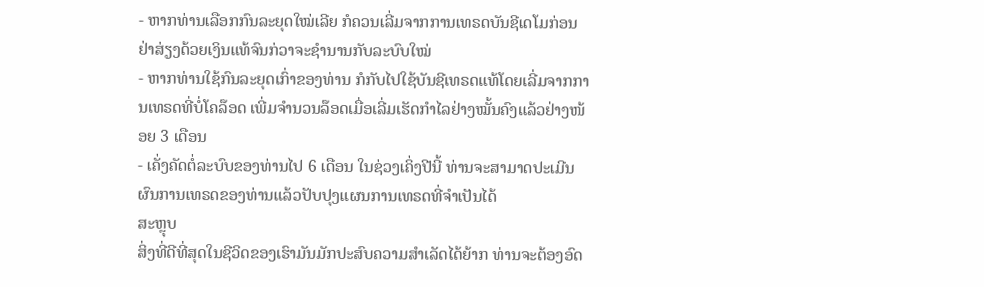- ຫາກທ່ານເລືອກກົນລະຍຸດໃໝ່ເລີຍ ກໍຄວນເລີ່ມຈາກການເທຣດບັນຊີເດໂມກ່ອນ ຢ່າສ່ຽງດ້ວຍເງິນແທ້ຈົນກ່ວາຈະຊຳນານກັບລະບົບໃໝ່
- ຫາກທ່ານໃຊ້ກົນລະຍຸດເກົ່າຂອງທ່ານ ກໍກັບໄປໃຊ້ບັນຊີເທຣດແທ້ໂດຍເລີ່ມຈາກການເທຣດທີ່ບໍ່ໂຄລ໊ອດ ເພີ່ມຈຳນວນລ໊ອດເມື່ອເລີ່ມເຮັດກຳໄລຢ່າງໝັ້ນຄົງແລ້ວຢ່າງໜ້ອຍ 3 ເດືອນ
- ເຄັ່ງຄັດຕໍ່ລະບົບຂອງທ່ານໄປ 6 ເດືອນ ໃນຊ່ວງເຄິ່ງປີນີ້ ທ່ານຈະສາມາດປະເມີນຜົນການເທຣດຂອງທ່ານແລ້ວປັບປຸງແຜນການເທຣດທີ່ຈໍາເປັນໄດ້
ສະຫຼຸບ
ສິ່ງທີ່ດີທີ່ສຸດໃນຊີວິດຂອງເຮົາມັນມັກປະສົບຄວາມສຳເລັດໄດ້ຍ້າກ ທ່ານຈະຕ້ອງອົດ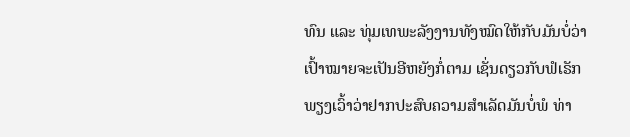ທົນ ແລະ ທຸ່ມເທພະລັງງານທັງໝົດໃຫ້ກັບມັນບໍ່ວ່າເປົ້າໝາຍຈະເປັນອີຫຍັງກໍ່ຕາມ ເຊັ່ນດຽວກັບຟໍເຣັກ ພຽງເວົ້າວ່າຢາກປະສົບຄວາມສຳເລັດມັນບໍ່ພໍ ທ່າ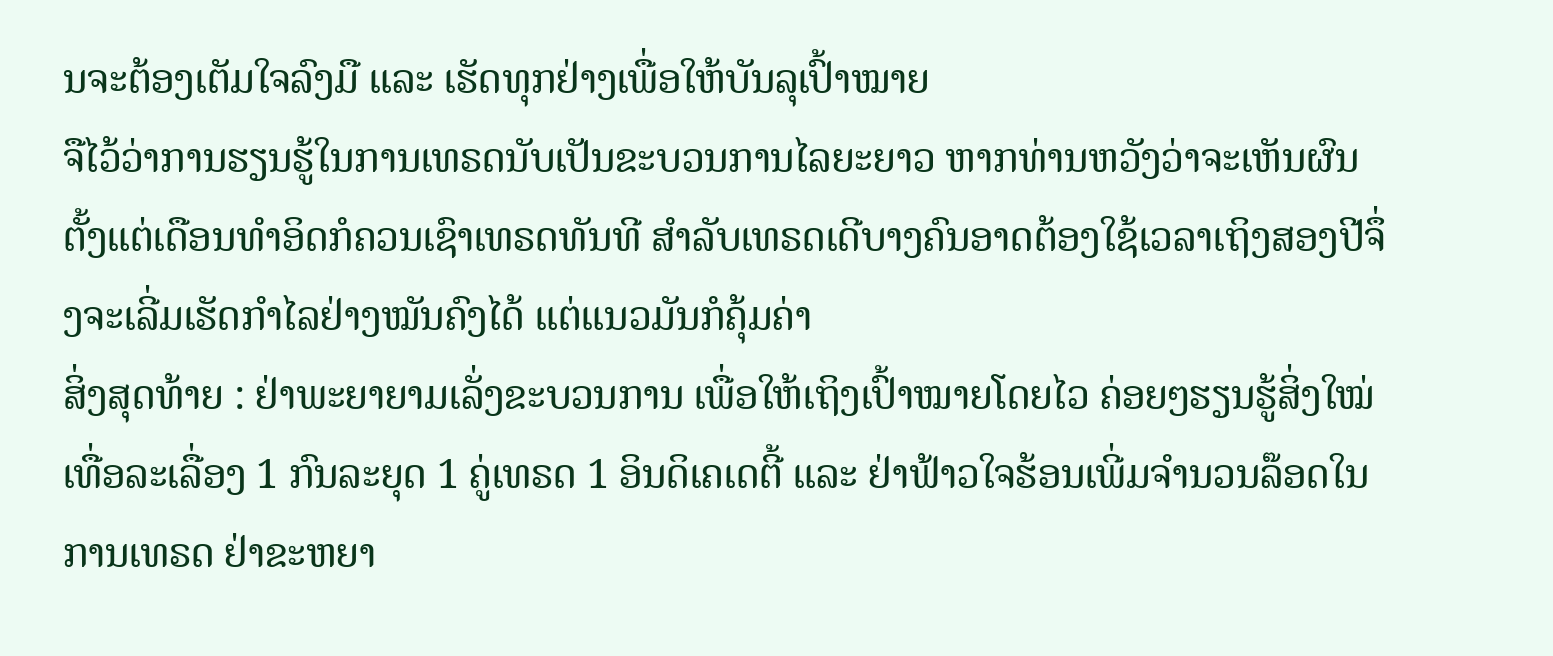ນຈະຕ້ອງເຕັມໃຈລົງມື ແລະ ເຮັດທຸກຢ່າງເພື່ອໃຫ້ບັນລຸເປົ້າໝາຍ
ຈືໄວ້ວ່າການຮຽນຮູ້ໃນການເທຣດນັບເປັນຂະບວນການໄລຍະຍາວ ຫາກທ່ານຫວັງວ່າຈະເຫັນຜົນຕັ້ງແຕ່ເດືອນທຳອິດກໍຄວນເຊົາເທຣດທັນທີ ສຳລັບເທຣດເດີບາງຄົນອາດຕ້ອງໃຊ້ເວລາເຖິງສອງປີຈຶ່ງຈະເລີ່ມເຮັດກຳໄລຢ່າງໝັນຄົງໄດ້ ແຕ່ແນວມັນກໍຄຸ້ມຄ່າ
ສິ່ງສຸດທ້າຍ : ຢ່າພະຍາຍາມເລັ່ງຂະບວນການ ເພື່ອໃຫ້ເຖິງເປົ້າໝາຍໂດຍໄວ ຄ່ອຍໆຮຽນຮູ້ສິ່ງໃໝ່ເທື່ອລະເລື່ອງ 1 ກົນລະຍຸດ 1 ຄູ່ເທຣດ 1 ອິນດິເຄເດຕີ້ ແລະ ຢ່າຟ້າວໃຈຮ້ອນເພີ່ມຈຳນວນລ໊ອດໃນການເທຣດ ຢ່າຂະຫຍາ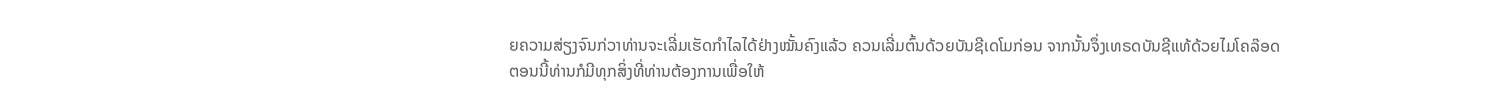ຍຄວາມສ່ຽງຈົນກ່ວາທ່ານຈະເລີ່ມເຮັດກຳໄລໄດ້ຢ່າງໝັ້ນຄົງແລ້ວ ຄວນເລີ່ມຕົ້ນດ້ວຍບັນຊີເດໂມກ່ອນ ຈາກນັ້ນຈຶ່ງເທຣດບັນຊີແທ້ດ້ວຍໄມໂຄລ໊ອດ
ຕອນນີ້ທ່ານກໍມີທຸກສິ່ງທີ່ທ່ານຕ້ອງການເພື່ອໃຫ້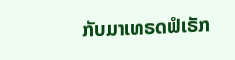ກັບມາເທຣດຟໍເຣັກ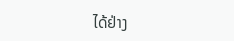ໄດ້ຢ່າງ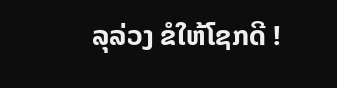ລຸລ່ວງ ຂໍໃຫ້ໂຊກດີ !